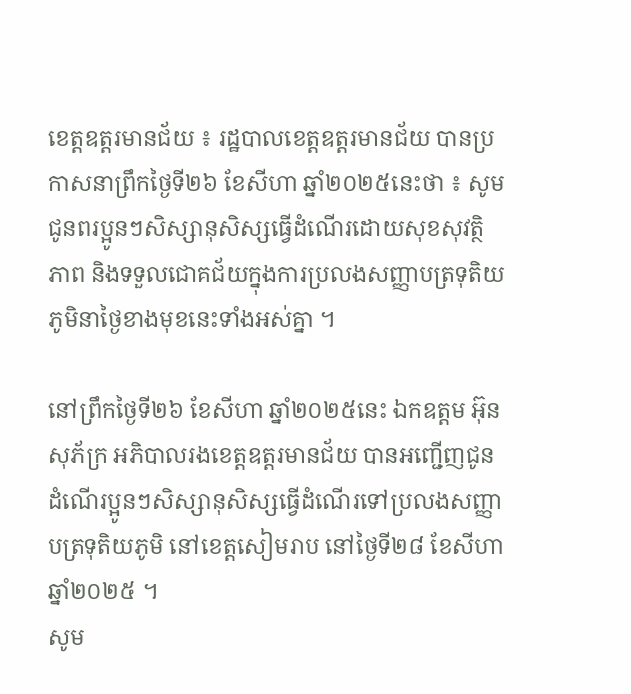ខេត្តឧត្តរមានជ័យ ៖ រដ្ឋបាលខេត្តឧត្តរមានជ័យ បានប្រកាសនាព្រឹកថ្ងៃទី២៦ ខែសីហា ឆ្នាំ២០២៥នេះថា ៖ សូមជូនពរប្អូនៗសិស្សានុសិស្សធ្វើដំណើរដោយសុខសុវត្ថិភាព និងទទួលជោគជ័យក្នុងការប្រលងសញ្ញាបត្រទុតិយភូមិនាថ្ងៃខាងមុខនេះទាំងអស់គ្នា ។

នៅព្រឹកថ្ងៃទី២៦ ខែសីហា ឆ្នាំ២០២៥នេះ ឯកឧត្តម អ៊ុន សុភ័ក្រ អភិបាលរងខេត្តឧត្តរមានជ័យ បានអញ្ជើញជូនដំណើរប្អូនៗសិស្សានុសិស្សធ្វើដំណើរទៅប្រលងសញ្ញាបត្រទុតិយភូមិ នៅខេត្តសៀមរាប នៅថ្ងៃទី២៨ ខែសីហា ឆ្នាំ២០២៥ ។
សូម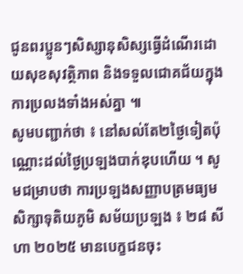ជូនពរប្អូនៗសិស្សានុសិស្សធ្វើដំណើរដោយសុខសុវត្ថិភាព និងទទួលជោគជ័យក្នុងការប្រលងទាំងអស់គ្នា ៕
សូមបញ្ជាក់ថា ៖ នៅសល់តែ២ថ្ងៃទៀតប៉ុណ្ណោះដល់ថ្ងៃប្រឡងបាក់ឌុបហើយ ។ សូមជម្រាបថា ការប្រឡងសញ្ញាបត្រមធ្យមសិក្សាទុតិយភូមិ សម័យប្រឡង ៖ ២៨ សីហា ២០២៥ មានបេក្ខជនចុះ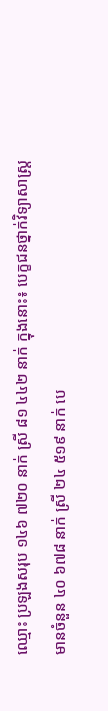ឈ្មោះ ប្រឡងសរុប ១៤៦ ៧២០ នាក់ ស្រី ៨១ ៤៤២ នាក់ ក្នុងនោះ៖ បេក្ខជនថ្នាក់វិទ្យាសាស្ត្រ មានចំនួន ៤០ ៦៧៨ នាក់ ស្រី ២៤ ៥១៩ នាក់ បេ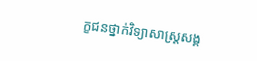ក្ខជនថ្នាក់វិទ្យាសាស្ត្រសង្គ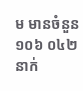ម មានចំនួន ១០៦ ០៤២ នាក់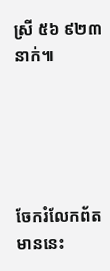ស្រី ៥៦ ៩២៣ នាក់៕





ចែករំលែកព័តមាននេះ